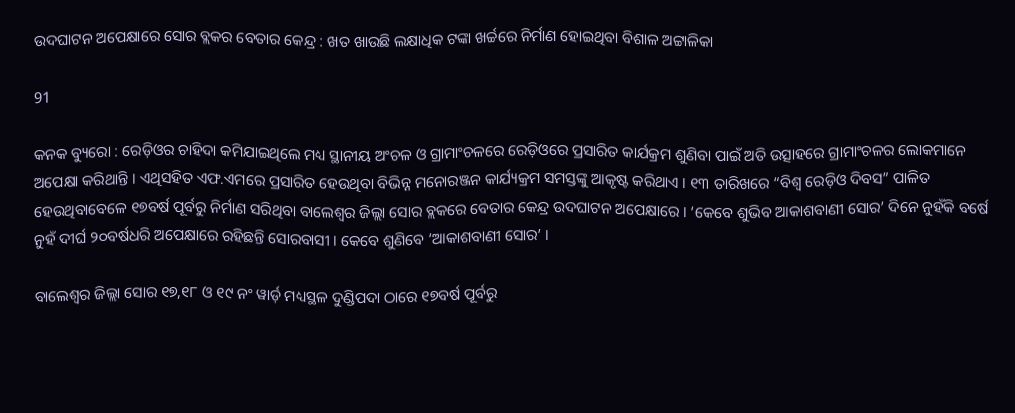ଉଦଘାଟନ ଅପେକ୍ଷାରେ ସୋର ବ୍ଲକର ବେତାର କେନ୍ଦ୍ର : ଖତ ଖାଉଛି ଲକ୍ଷାଧିକ ଟଙ୍କା ଖର୍ଚ୍ଚରେ ନିର୍ମାଣ ହୋଇଥିବା ବିଶାଳ ଅଟ୍ଟାଳିକା

91

କନକ ବ୍ୟୁରୋ : ରେଡ଼ିଓର ଚାହିଦା କମିଯାଇଥିଲେ ମଧ୍ୟ ସ୍ଥାନୀୟ ଅଂଚଳ ଓ ଗ୍ରାମାଂଚଳରେ ରେଡ଼ିଓରେ ପ୍ରସାରିତ କାର୍ଯକ୍ରମ ଶୁଣିବା ପାଇଁ ଅତି ଉତ୍ସାହରେ ଗ୍ରାମାଂଚଳର ଲୋକମାନେ ଅପେକ୍ଷା କରିଥାନ୍ତି । ଏଥିସହିତ ଏଫ.ଏମରେ ପ୍ରସାରିତ ହେଉଥିବା ବିଭିନ୍ନ ମନୋରଞ୍ଜନ କାର୍ଯ୍ୟକ୍ରମ ସମସ୍ତଙ୍କୁ ଆକୃଷ୍ଟ କରିଥାଏ । ୧୩ ତାରିଖରେ “ବିଶ୍ୱ ରେଡ଼ିଓ ଦିବସ” ପାଳିତ ହେଉଥିବାବେଳେ ୧୭ବର୍ଷ ପୂର୍ବରୁ ନିର୍ମାଣ ସରିଥିବା ବାଲେଶ୍ୱର ଜିଲ୍ଲା ସୋର ବ୍ଲକରେ ବେତାର କେନ୍ଦ୍ର ଉଦଘାଟନ ଅପେକ୍ଷାରେ । ‘କେବେ ଶୁଭିବ ଆକାଶବାଣୀ ସୋର’ ଦିନେ ନୁହଁକି ବର୍ଷେ ନୁହଁ ଦୀର୍ଘ ୨୦ବର୍ଷଧରି ଅପେକ୍ଷାରେ ରହିଛନ୍ତି ସୋରବାସୀ । କେବେ ଶୁଣିବେ ‘ଆକାଶବାଣୀ ସୋର’ ।

ବାଲେଶ୍ୱର ଜିଲ୍ଲା ସୋର ୧୭,୧୮ ଓ ୧୯ ନଂ ୱାର୍ଡ଼ ମଧ୍ୟସ୍ଥଳ ଦୁଣ୍ଡିପଦା ଠାରେ ୧୭ବର୍ଷ ପୂର୍ବରୁ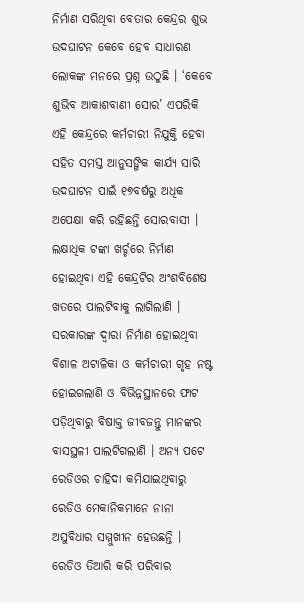ନିର୍ମାଣ ସରିଥିବା ବେତାର କେନ୍ଦ୍ରର ଶୁଭ ଉଦଘାଟନ କେବେ ହେବ ସାଧାରଣ ଲୋକଙ୍କ ମନରେ ପ୍ରଶ୍ନ ଉଠୁଛି । ‘କେବେ ଶୁଭିବ ଆକାଶବାଣୀ ସୋର’ ଏପରିକି ଏହି କେନ୍ଦ୍ରରେ କର୍ମଚାରୀ ନିଯୁକ୍ତି ହେବା ସହିତ ସମସ୍ତ ଆନୁସଙ୍ଗିକ କାର୍ଯ୍ୟ ସାରି ଉଦଘାଟନ ପାଇଁ ୧୭ବର୍ଷରୁ ଅଧିକ ଅପେକ୍ଷା କରି ରହିଛନ୍ତି ସୋରବାସୀ । ଲକ୍ଷାଧିକ ଟଙ୍କା ଖର୍ଚ୍ଚରେ ନିର୍ମାଣ ହୋଇଥିବା ଏହି କେନ୍ଦ୍ରଟିର ଅଂଶବିଶେଷ ଖତରେ ପାଲଟିବାକୁ ଲାଗିଲାଣି । ସରକାରଙ୍କ ଦ୍ୱାରା ନିର୍ମାଣ ହୋଇଥିବା ବିଶାଳ ଅଟାଳିକା ଓ କର୍ମଚାରୀ ଗୃହ ନଷ୍ଟ ହୋଇଗଲାଣି ଓ ବିଭିନ୍ନସ୍ଥାନରେ ଫାଟ ପଡ଼ିଥିବାରୁ ବିଷାକ୍ତ ଜୀବଜନ୍ତୁ ମାନଙ୍କର ବାସସ୍ଥଳୀ ପାଲଟିଗଲାଣି । ଅନ୍ୟ ପଟେ ରେଡିଓର ଚାହିଦା କମିଯାଇଥିବାରୁ ରେଡିଓ ମେକାନିକମାନେ ନାନା ଅସୁବିଧାର ସମ୍ମୁଖୀନ ହେଉଛନ୍ତି । ରେଡିଓ ତିଆରି କରି ପରିବାର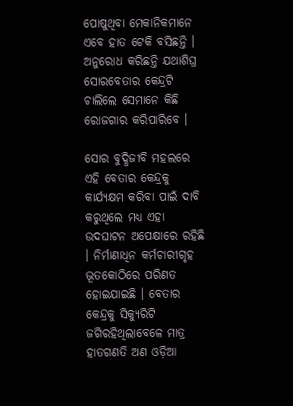ପୋଷୁଥିବା ମେକାନିକମାନେ ଏବେ ହାତ ଟେକି ବସିଛନ୍ତି । ଅନୁରୋଧ କରିଛନ୍ତି ଯଥାଶିଘ୍ର ସୋରବେତାର କେନ୍ଦ୍ରଟି ଚାଲିଲେ ସେମାନେ କିଛି ରୋଜଗାର କରିପାରିବେ ।

ସୋର ବୁଦ୍ଧିଜୀବି ମହଲରେ ଏହି ବେତାର କେନ୍ଦ୍ରକୁ କାର୍ଯ୍ୟକ୍ଷମ କରିବା ପାଇଁ ଦାବି କରୁଥିଲେ ମଧ୍ୟ ଏହା ଉଦଘାଟନ ଅପେକ୍ଷାରେ ରହିଛି । ନିର୍ମାଣାଧିନ କର୍ମଚାରୀଗୃହ ଭୂତକୋଠିରେ ପରିଣତ ହୋଇଯାଇଛି । ବେତାର କେନ୍ଦ୍ରକୁ ସିକ୍ୟୁରିଟି ଜଗିରହିଥିଲାବେଳେ ମାତ୍ର ହାତଗଣତି ଅଣ ଓଡ଼ିଆ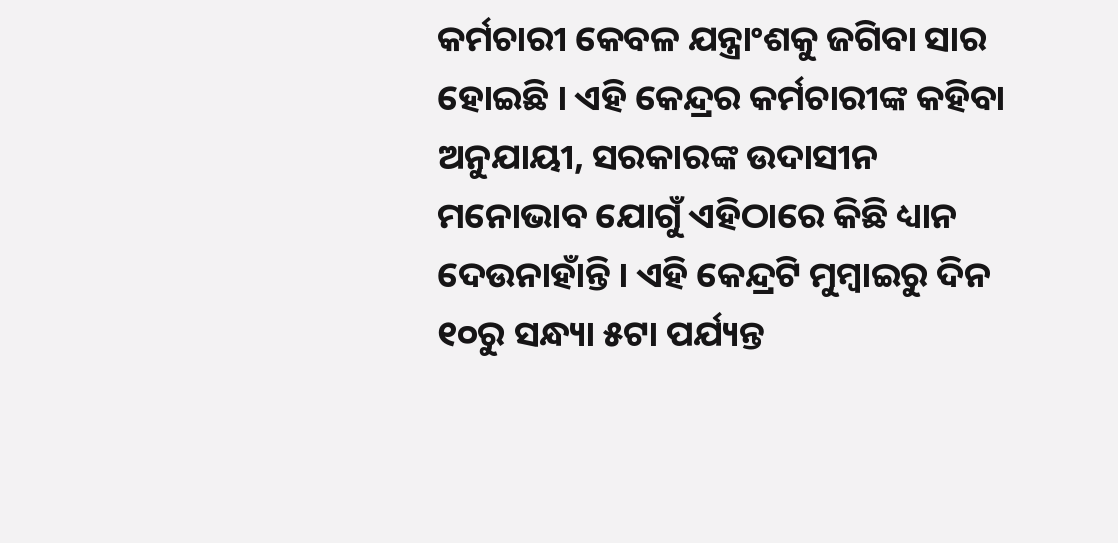କର୍ମଚାରୀ କେବଳ ଯନ୍ତ୍ରାଂଶକୁ ଜଗିବା ସାର ହୋଇଛି । ଏହି କେନ୍ଦ୍ରର କର୍ମଚାରୀଙ୍କ କହିବା ଅନୁଯାୟୀ, ସରକାରଙ୍କ ଉଦାସୀନ ମନୋଭାବ ଯୋଗୁଁ ଏହିଠାରେ କିଛି ଧ୍ୟାନ ଦେଉନାହାଁନ୍ତି । ଏହି କେନ୍ଦ୍ରଟି ମୁମ୍ବାଇରୁ ଦିନ ୧୦ରୁ ସନ୍ଧ୍ୟା ୫ଟା ପର୍ଯ୍ୟନ୍ତ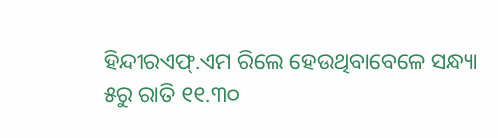ହିନ୍ଦୀରଏଫ୍.ଏମ ରିଲେ ହେଉଥିବାବେଳେ ସନ୍ଧ୍ୟା ୫ରୁ ରାତି ୧୧.୩୦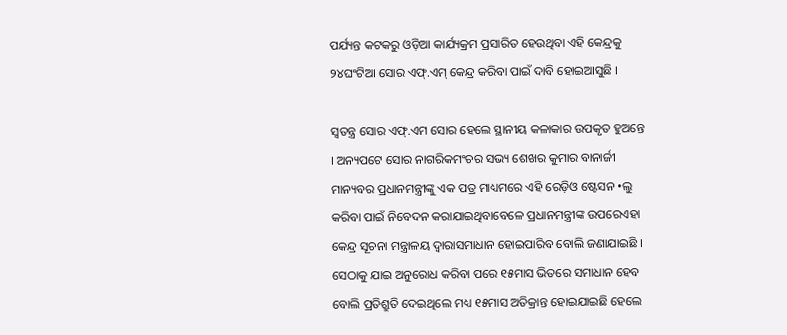ପର୍ଯ୍ୟନ୍ତ କଟକରୁ ଓଡ଼ିଆ କାର୍ଯ୍ୟକ୍ରମ ପ୍ରସାରିତ ହେଉଥିବା ଏହି କେନ୍ଦ୍ରକୁ ୨୪ଘଂଟିଆ ସୋର ଏଫ୍.ଏମ୍ କେନ୍ଦ୍ର କରିବା ପାଇଁ ଦାବି ହୋଇଆସୁଛି ।

ସ୍ୱତନ୍ତ୍ର ସୋର ଏଫ୍.ଏମ ସୋର ହେଲେ ସ୍ଥାନୀୟ କଳାକାର ଉପକୃତ ହୁଅନ୍ତେ । ଅନ୍ୟପଟେ ସୋର ନାଗରିକମଂଚର ସଭ୍ୟ ଶେଖର କୁମାର ବାନାର୍ଜୀ ମାନ୍ୟବର ପ୍ରଧାନମନ୍ତ୍ରୀଙ୍କୁ ଏକ ପତ୍ର ମାଧ୍ୟମରେ ଏହି ରେଡ଼ିଓ ଷ୍ଟେସନ •ଲୁ କରିବା ପାଇଁ ନିବେଦନ କରାଯାଇଥିବାବେଳେ ପ୍ରଧାନମନ୍ତ୍ରୀଙ୍କ ଉପରେଏହା କେନ୍ଦ୍ର ସୂଚନା ମନ୍ତ୍ରାଳୟ ଦ୍ୱାରାସମାଧାନ ହୋଇପାରିବ ବୋଲି ଜଣାଯାଇଛି । ସେଠାକୁ ଯାଇ ଅନୁରୋଧ କରିବା ପରେ ୧୫ମାସ ଭିତରେ ସମାଧାନ ହେବ ବୋଲି ପ୍ରତିଶ୍ରୁତି ଦେଇଥିଲେ ମଧ୍ୟ ୧୫ମାସ ଅତିକ୍ରାନ୍ତ ହୋଇଯାଇଛି ହେଲେ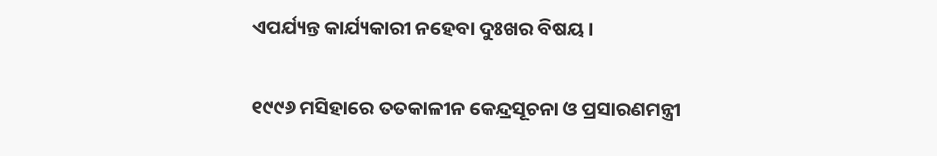ଏପର୍ଯ୍ୟନ୍ତ କାର୍ଯ୍ୟକାରୀ ନହେବା ଦୁଃଖର ବିଷୟ ।

୧୯୯୬ ମସିହାରେ ତତକାଳୀନ କେନ୍ଦ୍ରସୂଚନା ଓ ପ୍ରସାରଣମନ୍ତ୍ରୀ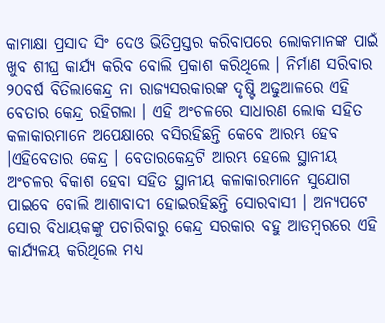କାମାକ୍ଷା ପ୍ରସାଦ ସିଂ ଦେଓ ଭିତିପ୍ରସ୍ତର କରିବାପରେ ଲୋକମାନଙ୍କ ପାଇଁ ଖୁବ ଶୀଘ୍ର କାର୍ଯ୍ୟ କରିବ ବୋଲି ପ୍ରକାଶ କରିଥିଲେ । ନିର୍ମାଣ ସରିବାର ୨୦ବର୍ଷ ବିତିଲାକେନ୍ଦ୍ର ନା ରାଜ୍ୟସରକାରଙ୍କ ଦୃଷ୍ଟି ଅଢୁଆଳରେ ଏହି ବେତାର କେନ୍ଦ୍ର ରହିଗଲା । ଏହି ଅଂଚଳରେ ସାଧାରଣ ଲୋକ ସହିତ କଳାକାରମାନେ ଅପେକ୍ଷାରେ ବସିରହିଛନ୍ତି କେବେ ଆରମ୍ଭ ହେବ ।ଏହିବେତାର କେନ୍ଦ୍ର । ବେତାରକେନ୍ଦ୍ରଟି ଆରମ୍ଭ ହେଲେ ସ୍ଥାନୀୟ ଅଂଚଳର ବିକାଶ ହେବା ସହିତ ସ୍ଥାନୀୟ କଳାକାରମାନେ ସୁଯୋଗ ପାଇବେ ବୋଲି ଆଶାବାଦୀ ହୋଇରହିଛନ୍ତି ସୋରବାସୀ । ଅନ୍ୟପଟେ ସୋର ବିଧାୟକଙ୍କୁ ପଚାରିବାରୁ କେନ୍ଦ୍ର ସରକାର ବହୁ ଆଡମ୍ବରରେ ଏହି କାର୍ଯ୍ୟଳୟ କରିଥିଲେ ମଧ୍ୟ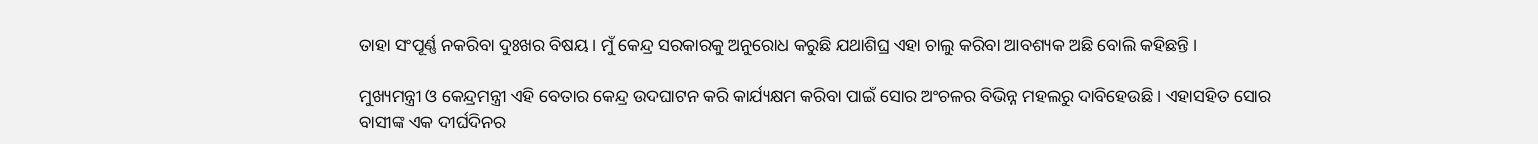ତାହା ସଂପୂର୍ଣ୍ଣ ନକରିବା ଦୁଃଖର ବିଷୟ । ମୁଁ କେନ୍ଦ୍ର ସରକାରକୁ ଅନୁରୋଧ କରୁଛି ଯଥାଶିଘ୍ର ଏହା ଚାଲୁ କରିବା ଆବଶ୍ୟକ ଅଛି ବୋଲି କହିଛନ୍ତି ।

ମୁଖ୍ୟମନ୍ତ୍ରୀ ଓ କେନ୍ଦ୍ରମନ୍ତ୍ରୀ ଏହି ବେତାର କେନ୍ଦ୍ର ଉଦଘାଟନ କରି କାର୍ଯ୍ୟକ୍ଷମ କରିବା ପାଇଁ ସୋର ଅଂଚଳର ବିଭିନ୍ନ ମହଲରୁ ଦାବିହେଉଛି । ଏହାସହିତ ସୋର ବାସୀଙ୍କ ଏକ ଦୀର୍ଘଦିନର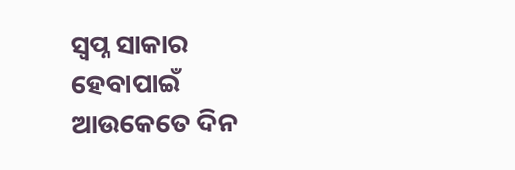ସ୍ୱପ୍ନ ସାକାର ହେବାପାଇଁ ଆଉକେତେ ଦିନ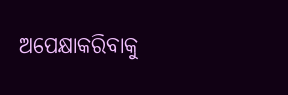ଅପେକ୍ଷାକରିବାକୁ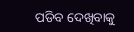ପଡିବ ଦେଖିବାକୁ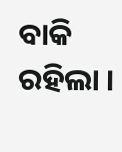ବାକି ରହିଲା ।